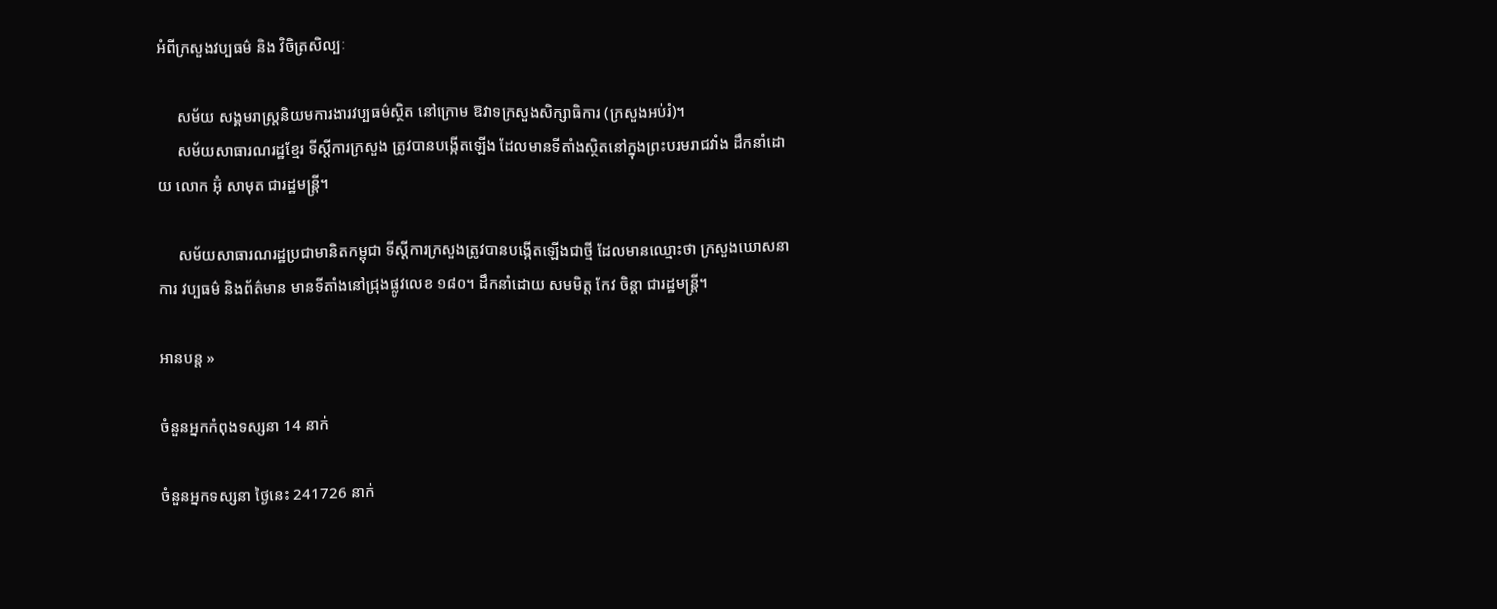អំពីក្រសួងវប្បធម៌ និង វិចិត្រសិល្បៈ

     សម័យ សង្គមរាស្ត្រនិយមការងារវប្បធម៌ស្ថិត នៅក្រោម ឱវាទក្រសួងសិក្សាធិការ (ក្រសួងអប់រំ)។
     សម័យសាធារណរដ្ឋខ្មែរ ទីស្ដីការក្រសួង ត្រូវបានបង្កើតឡើង ដែលមានទីតាំងស្ថិតនៅក្នុងព្រះបរមរាជវាំង ដឹកនាំដោយ លោក អ៊ុំ សាមុត ជារដ្ឋមន្ត្រី។

     សម័យសាធារណរដ្ឋប្រជាមានិតកម្ពុជា ទីស្ដីការក្រសួងត្រូវបានបង្កើតឡើងជាថ្មី ដែលមានឈ្មោះថា ក្រសួងឃោសនាការ វប្បធម៌ និងព័ត៌មាន មានទីតាំងនៅជ្រុងផ្លូវលេខ ១៨០។ ដឹកនាំដោយ សមមិត្ត កែវ ចិន្តា ជារដ្ឋមន្រ្តី។

អានបន្ត »

ចំនួនអ្នកកំពុងទស្សនា 14 នាក់

ចំនួនអ្នកទស្សនា ថ្ងៃនេះ 241726 នាក់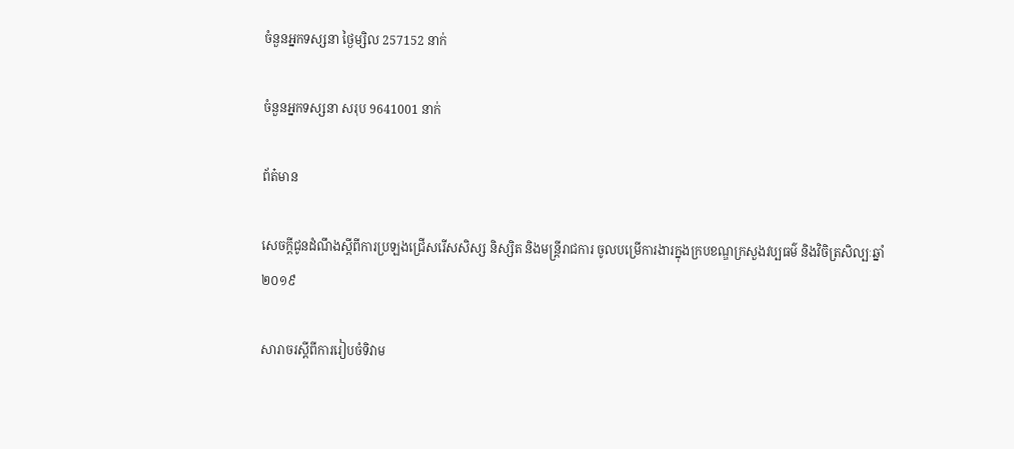ចំនួនអ្នកទស្សនា ថ្ងៃម្សិល 257152 នាក់

ចំនួនអ្នកទស្សនា សរុប 9641001 នាក់

ព័ត៎មាន

សេចក្តីជូនដំណឹងស្តីពីការប្រឡងជ្រើសរើសសិស្ស និស្សិត និងមន្ត្រីរាជការ ចូលបម្រើការងារក្នុងក្របខណ្ឌក្រសួងវប្បធម៌ និងវិចិត្រសិល្បៈឆ្នាំ២០១៩

សារាចរស្តីពីការរៀបចំទិវាម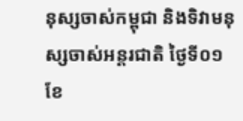នុស្សចាស់កម្ពុជា និងទិវាមនុស្សចាស់អន្តរជាតិ ថ្ងៃទី០១ ខែ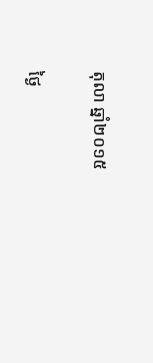តុលា ឆ្នាំ២០១៥

ថ្ងៃ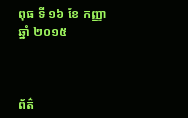ពុធ ទី ១៦ ខែ កញ្ញា ឆ្នាំ ២០១៥



ព័ត៌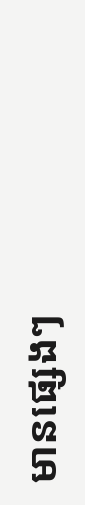មានផ្សេងៗ